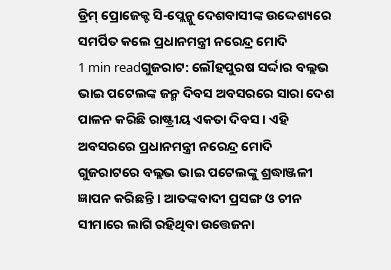ଡ୍ରିମ୍ ପ୍ରୋଜେକ୍ଟ ସି-ପ୍ଲେନ୍କୁ ଦେଶବାସୀଙ୍କ ଉଦ୍ଦେଶ୍ୟରେ ସମର୍ପିତ କଲେ ପ୍ରଧାନମନ୍ତ୍ରୀ ନରେନ୍ଦ୍ର ମୋଦି
1 min readଗୁଜରାଟ: ଲୌହପୁରଷ ସର୍ଦ୍ଦାର ବଲ୍ଲଭ ଭାଇ ପଟେଲଙ୍କ ଜନ୍ମ ଦିବସ ଅବସରରେ ସାରା ଦେଶ ପାଳନ କରିଛି ରାଷ୍ଟ୍ରୀୟ ଏକତା ଦିବସ । ଏହି ଅବସରରେ ପ୍ରଧାନମନ୍ତ୍ରୀ ନରେନ୍ଦ୍ର ମୋଦି ଗୁଜରାଟରେ ବଲ୍ଲଭ ଭାଇ ପଟେଲଙ୍କୁ ଶ୍ରଦ୍ଧାଞ୍ଜଳୀ ଜ୍ଞାପନ କରିଛନ୍ତି । ଆତଙ୍କବାଦୀ ପ୍ରସଙ୍ଗ ଓ ଚୀନ ସୀମାରେ ଲାଗି ରହିଥିବା ଉତ୍ତେଜନା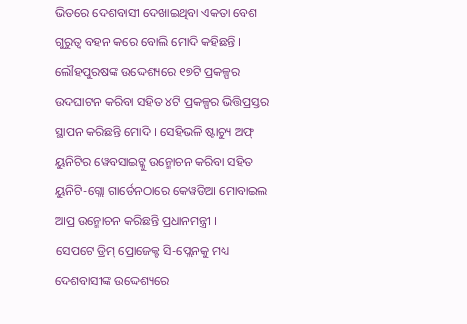ଭିତରେ ଦେଶବାସୀ ଦେଖାଇଥିବା ଏକତା ବେଶ ଗୁରୁତ୍ୱ ବହନ କରେ ବୋଲି ମୋଦି କହିଛନ୍ତି ।
ଲୌହପୁରଷଙ୍କ ଉଦ୍ଦେଶ୍ୟରେ ୧୭ଟି ପ୍ରକଳ୍ପର ଉଦଘାଟନ କରିବା ସହିତ ୪ଟି ପ୍ରକଳ୍ପର ଭିତ୍ତିପ୍ରସ୍ତର ସ୍ଥାପନ କରିଛନ୍ତି ମୋଦି । ସେହିଭଳି ଷ୍ଟାଚ୍ୟୁ ଅଫ୍ ୟୁନିଟିର ୱେବସାଇଟ୍କୁ ଉନ୍ମୋଚନ କରିବା ସହିତ ୟୁନିଟି-ଗ୍ଲୋ ଗାର୍ଡେନଠାରେ କେୱଡିଆ ମୋବାଇଲ ଆପ୍ର ଉନ୍ମୋଚନ କରିଛନ୍ତି ପ୍ରଧାନମନ୍ତ୍ରୀ ।
ସେପଟେ ଡ୍ରିମ୍ ପ୍ରୋଜେକ୍ଟ ସି-ପ୍ଲେନକୁ ମଧ୍ୟ ଦେଶବାସୀଙ୍କ ଉଦ୍ଦେଶ୍ୟରେ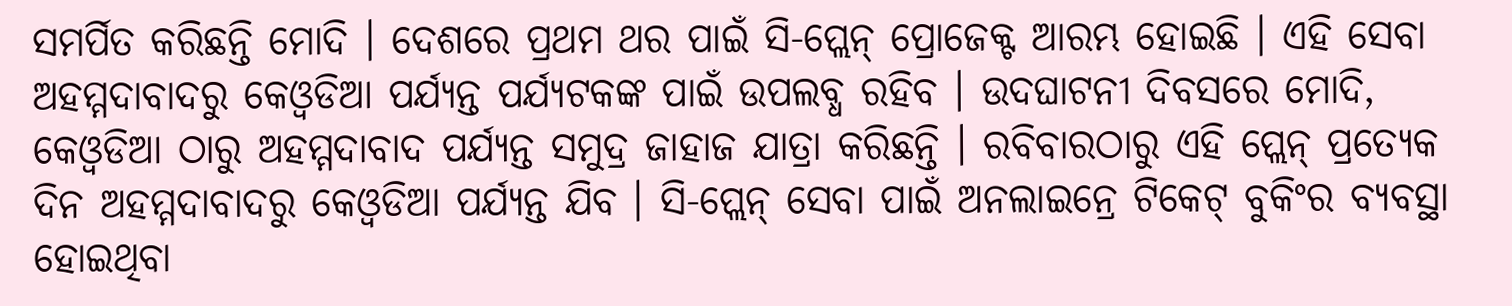ସମର୍ପିତ କରିଛନ୍ତି ମୋଦି । ଦେଶରେ ପ୍ରଥମ ଥର ପାଇଁ ସି-ପ୍ଲେନ୍ ପ୍ରୋଜେକ୍ଟ ଆରମ୍ଭ ହୋଇଛି । ଏହି ସେବା ଅହମ୍ମଦାବାଦରୁ କେଓ୍ୱଡିଆ ପର୍ଯ୍ୟନ୍ତ ପର୍ଯ୍ୟଟକଙ୍କ ପାଇଁ ଉପଲବ୍ଧ ରହିବ । ଉଦଘାଟନୀ ଦିବସରେ ମୋଦି, କେଓ୍ୱଡିଆ ଠାରୁ ଅହମ୍ମଦାବାଦ ପର୍ଯ୍ୟନ୍ତ ସମୁଦ୍ର ଜାହାଜ ଯାତ୍ରା କରିଛନ୍ତି । ରବିବାରଠାରୁ ଏହି ପ୍ଲେନ୍ ପ୍ରତ୍ୟେକ ଦିନ ଅହମ୍ମଦାବାଦରୁ କେଓ୍ୱଡିଆ ପର୍ଯ୍ୟନ୍ତ ଯିବ । ସି-ପ୍ଲେନ୍ ସେବା ପାଇଁ ଅନଲାଇନ୍ରେ ଟିକେଟ୍ ବୁକିଂର ବ୍ୟବସ୍ଥା ହୋଇଥିବା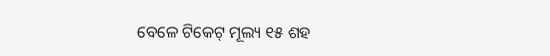ବେଳେ ଟିକେଟ୍ ମୂଲ୍ୟ ୧୫ ଶହ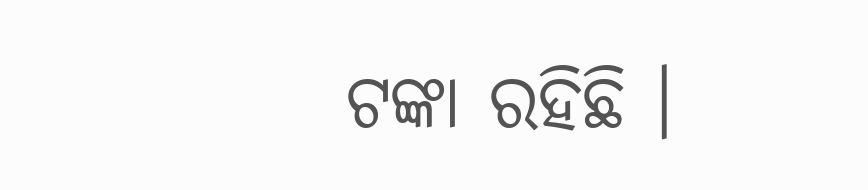ଟଙ୍କା ରହିଛି ।